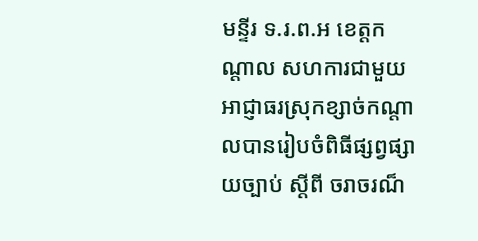មន្ទីរ ទ.រ.ព.អ ខេត្តកណ្តាល សហការជាមួយអាជ្ញាធរស្រុកខ្សាច់កណ្តាលបានរៀបចំពិធីផ្សព្វផ្សាយច្បាប់ ស្តីពី ចរាចរណ៏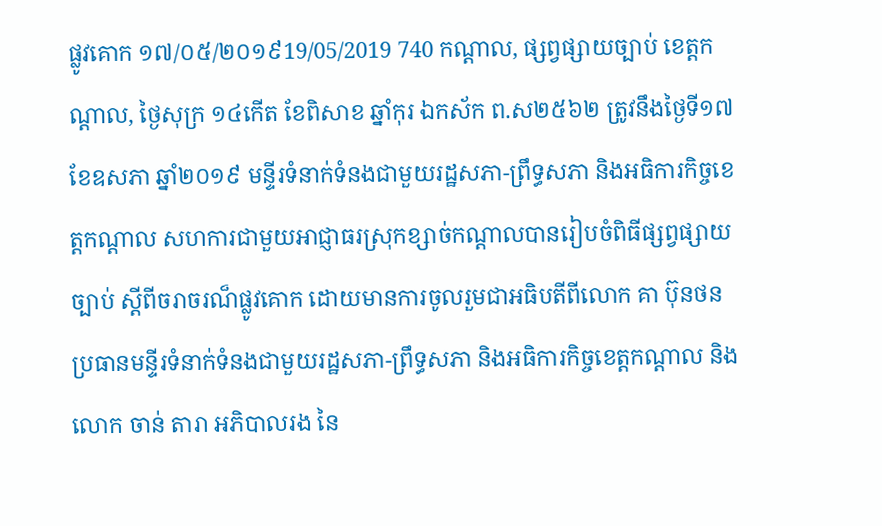ផ្លូវគោក ១៧/០៥/២០១៩19/05/2019 740 កណ្ដាល, ផ្សព្វផ្សាយច្បាប់ ខេត្តកណ្តាល, ថ្ងៃសុក្រ ១៤កេីត ខែពិសាខ ឆ្នាំកុរ ឯកស័ក ព.ស២៥៦២ ត្រូវនឹងថ្ងៃទី១៧ ខែឧសភា ឆ្នាំ២០១៩ មន្ទីរទំនាក់ទំនងជាមួយរដ្ឋសភា-ព្រឹទ្ធសភា និងអធិការកិច្ចខេត្តកណ្តាល សហការជាមួយអាជ្ញាធរស្រុកខ្សាច់កណ្តាលបានរៀបចំពិធីផ្សព្វផ្សាយច្បាប់ ស្តីពីចរាចរណ៏ផ្លូវគោក ដោយមានការចូលរួមជាអធិបតីពីលោក គា ប៊ុនថន ប្រធានមន្ទីរទំនាក់ទំនងជាមួយរដ្ឋសភា-ព្រឹទ្ធសភា និងអធិការកិច្ចខេត្តកណ្តាល និងលោក ចាន់ តារា អភិបាលរង នៃ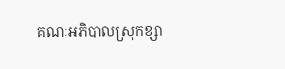គណៈអភិបាលស្រុកខ្សា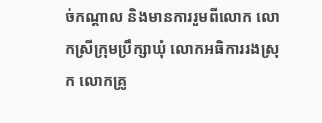ច់កណ្តាល និងមានការរួមពីលោក លោកស្រីក្រុមប្រឹក្សាឃុំ លោកអធិការរងស្រុក លោកគ្រូ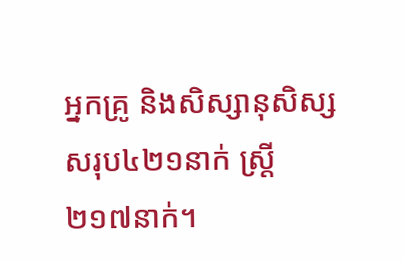អ្នកគ្រូ និងសិស្សានុសិស្ស សរុប៤២១នាក់ ស្រ្តី ២១៧នាក់។